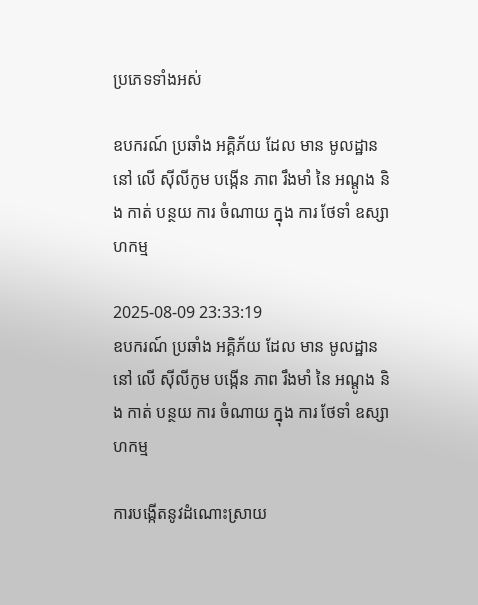ប្រភេទទាំងអស់

ឧបករណ៍ ប្រឆាំង អគ្គិភ័យ ដែល មាន មូលដ្ឋាន នៅ លើ ស៊ីលីកូម បង្កើន ភាព រឹងមាំ នៃ អណ្តូង និង កាត់ បន្ថយ ការ ចំណាយ ក្នុង ការ ថែទាំ ឧស្សាហកម្ម

2025-08-09 23:33:19
ឧបករណ៍ ប្រឆាំង អគ្គិភ័យ ដែល មាន មូលដ្ឋាន នៅ លើ ស៊ីលីកូម បង្កើន ភាព រឹងមាំ នៃ អណ្តូង និង កាត់ បន្ថយ ការ ចំណាយ ក្នុង ការ ថែទាំ ឧស្សាហកម្ម

ការបង្កើតនូវដំណោះស្រាយ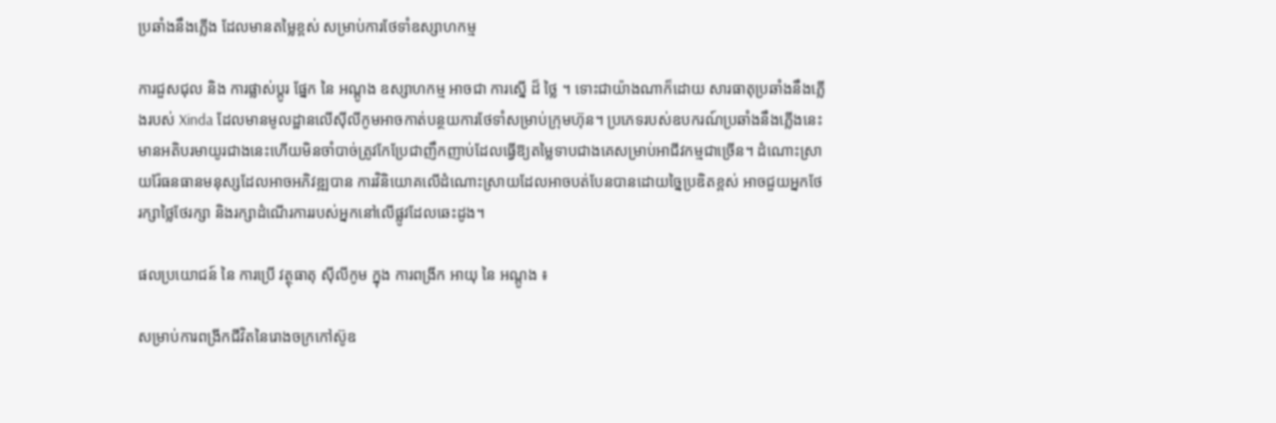ប្រឆាំងនឹងភ្លើង ដែលមានតម្លៃខ្ពស់ សម្រាប់ការថែទាំឧស្សាហកម្ម

ការជួសជុល និង ការផ្លាស់ប្តូរ ផ្នែក នៃ អណ្តូង ឧស្សាហកម្ម អាចជា ការស្នើ ដ៏ ថ្លៃ ។ ទោះជាយ៉ាងណាក៏ដោយ សារធាតុប្រឆាំងនឹងភ្លើងរបស់ Xinda ដែលមានមូលដ្ឋានលើស៊ីលីកូមអាចកាត់បន្ថយការថែទាំសម្រាប់ក្រុមហ៊ុន។ ប្រភេទរបស់ឧបករណ៍ប្រឆាំងនឹងភ្លើងនេះមានអតិបរមាយូរជាងនេះហើយមិនចាំបាច់ត្រូវកែប្រែជាញឹកញាប់ដែលធ្វើឱ្យតម្លៃទាបជាងគេសម្រាប់អាជីវកម្មជាច្រើន។ ដំណោះស្រាយរ៉ែធនធានមនុស្សដែលអាចអភិវឌ្ឍបាន ការវិនិយោគលើដំណោះស្រាយដែលអាចបត់បែនបានដោយច្នៃប្រឌិតខ្ពស់ អាចជួយអ្នកថែរក្សាថ្លៃថែរក្សា និងរក្សាដំណើរការរបស់អ្នកនៅលើផ្លូវដែលឆេះដូង។

ផលប្រយោជន៍ នៃ ការប្រើ វត្ថុធាតុ ស៊ីលីកូម ក្នុង ការពង្រីក អាយុ នៃ អណ្តូង ៖

សម្រាប់ការពង្រីកជីវិតនៃរោងចក្រកៅស៊ូឧ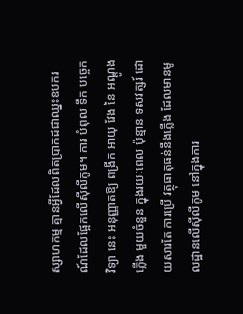ស្សាហកម្ម គ្មានអ្វីដែលពិតប្រាកដជាឈ្នះឧបករណ៍ដែលផ្អែកលើស៊ីលីកូម។ ការ បំពុល ទឹក បច្ចេកវិទ្យា នេះ អនុញ្ញាតឱ្យ ពង្រីក អាយុ វែង នៃ អណ្តូងភ្លើង មួយចំនួន ក្នុងរយៈពេល ប៉ុន្មាន ទសវត្សរ៍ ដោយសារតែ ការប្រើ វត្ថុធាតុធន់នឹងភ្លើង ដែលមានមូលដ្ឋានលើស៊ីលីកូម នៅក្នុងការ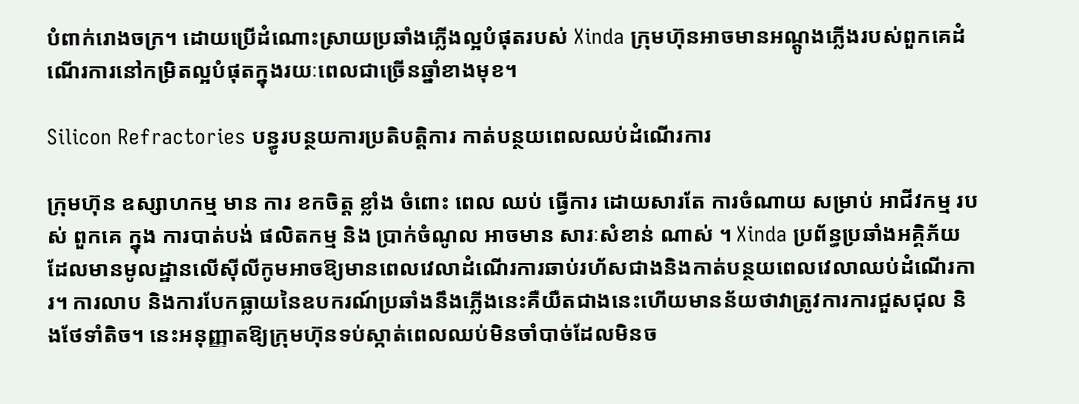បំពាក់រោងចក្រ។ ដោយប្រើដំណោះស្រាយប្រឆាំងភ្លើងល្អបំផុតរបស់ Xinda ក្រុមហ៊ុនអាចមានអណ្តូងភ្លើងរបស់ពួកគេដំណើរការនៅកម្រិតល្អបំផុតក្នុងរយៈពេលជាច្រើនឆ្នាំខាងមុខ។

Silicon Refractories បន្ធូរបន្ថយការប្រតិបត្តិការ កាត់បន្ថយពេលឈប់ដំណើរការ

ក្រុមហ៊ុន ឧស្សាហកម្ម មាន ការ ខកចិត្ត ខ្លាំង ចំពោះ ពេល ឈប់ ធ្វើការ ដោយសារតែ ការចំណាយ សម្រាប់ អាជីវកម្ម របស់ ពួកគេ ក្នុង ការបាត់បង់ ផលិតកម្ម និង ប្រាក់ចំណូល អាចមាន សារៈសំខាន់ ណាស់ ។ Xinda ប្រព័ន្ធប្រឆាំងអគ្គិភ័យដែលមានមូលដ្ឋានលើស៊ីលីកូមអាចឱ្យមានពេលវេលាដំណើរការឆាប់រហ័សជាងនិងកាត់បន្ថយពេលវេលាឈប់ដំណើរការ។ ការលាប និងការបែកធ្លាយនៃឧបករណ៍ប្រឆាំងនឹងភ្លើងនេះគឺយឺតជាងនេះហើយមានន័យថាវាត្រូវការការជួសជុល និងថែទាំតិច។ នេះអនុញ្ញាតឱ្យក្រុមហ៊ុនទប់ស្កាត់ពេលឈប់មិនចាំបាច់ដែលមិនច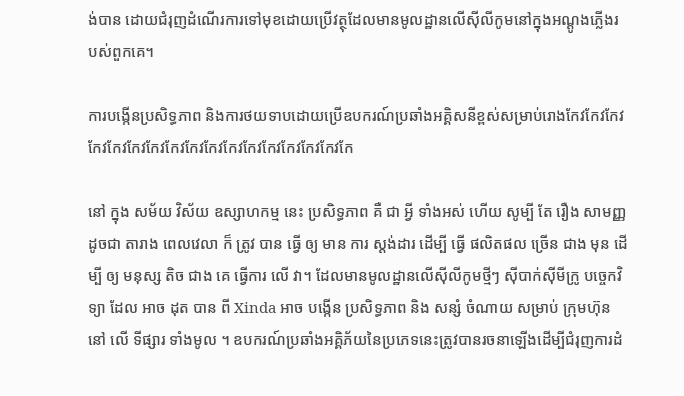ង់បាន ដោយជំរុញដំណើរការទៅមុខដោយប្រើវត្ថុដែលមានមូលដ្ឋានលើស៊ីលីកូមនៅក្នុងអណ្តូងភ្លើងរបស់ពួកគេ។

ការបង្កើនប្រសិទ្ធភាព និងការថយទាបដោយប្រើឧបករណ៍ប្រឆាំងអគ្គិសនីខ្ពស់សម្រាប់រោងកែវកែវកែវកែវកែវកែវកែវកែវកែវកែវកែវកែវកែវកែវកែវកែវកែ

នៅ ក្នុង សម័យ វិស័យ ឧស្សាហកម្ម នេះ ប្រសិទ្ធភាព គឺ ជា អ្វី ទាំងអស់ ហើយ សូម្បី តែ រឿង សាមញ្ញ ដូចជា តារាង ពេលវេលា ក៏ ត្រូវ បាន ធ្វើ ឲ្យ មាន ការ ស្តង់ដារ ដើម្បី ធ្វើ ផលិតផល ច្រើន ជាង មុន ដើម្បី ឲ្យ មនុស្ស តិច ជាង គេ ធ្វើការ លើ វា។ ដែលមានមូលដ្ឋានលើស៊ីលីកូមថ្មីៗ ស៊ីបាក់ស៊ីមីក្រូ បច្ចេកវិទ្យា ដែល អាច ដុត បាន ពី Xinda អាច បង្កើន ប្រសិទ្ធភាព និង សន្សំ ចំណាយ សម្រាប់ ក្រុមហ៊ុន នៅ លើ ទីផ្សារ ទាំងមូល ។ ឧបករណ៍ប្រឆាំងអគ្គិភ័យនៃប្រភេទនេះត្រូវបានរចនាឡើងដើម្បីជំរុញការដំ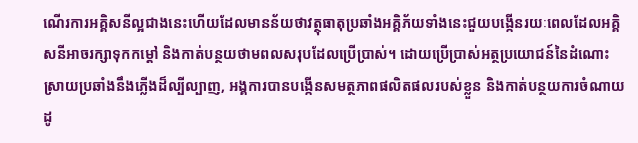ណើរការអគ្គិសនីល្អជាងនេះហើយដែលមានន័យថាវត្ថុធាតុប្រឆាំងអគ្គិភ័យទាំងនេះជួយបង្កើនរយៈពេលដែលអគ្គិសនីអាចរក្សាទុកកម្តៅ និងកាត់បន្ថយថាមពលសរុបដែលប្រើប្រាស់។ ដោយប្រើប្រាស់អត្ថប្រយោជន៍នៃដំណោះស្រាយប្រឆាំងនឹងភ្លើងដ៏ល្បីល្បាញ, អង្គការបានបង្កើនសមត្ថភាពផលិតផលរបស់ខ្លួន និងកាត់បន្ថយការចំណាយដូ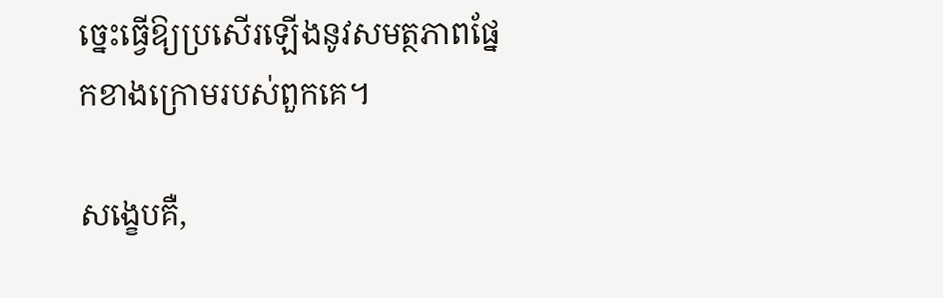ច្នេះធ្វើឱ្យប្រសើរឡើងនូវសមត្ថភាពផ្នែកខាងក្រោមរបស់ពួកគេ។

សង្ខេបគឺ,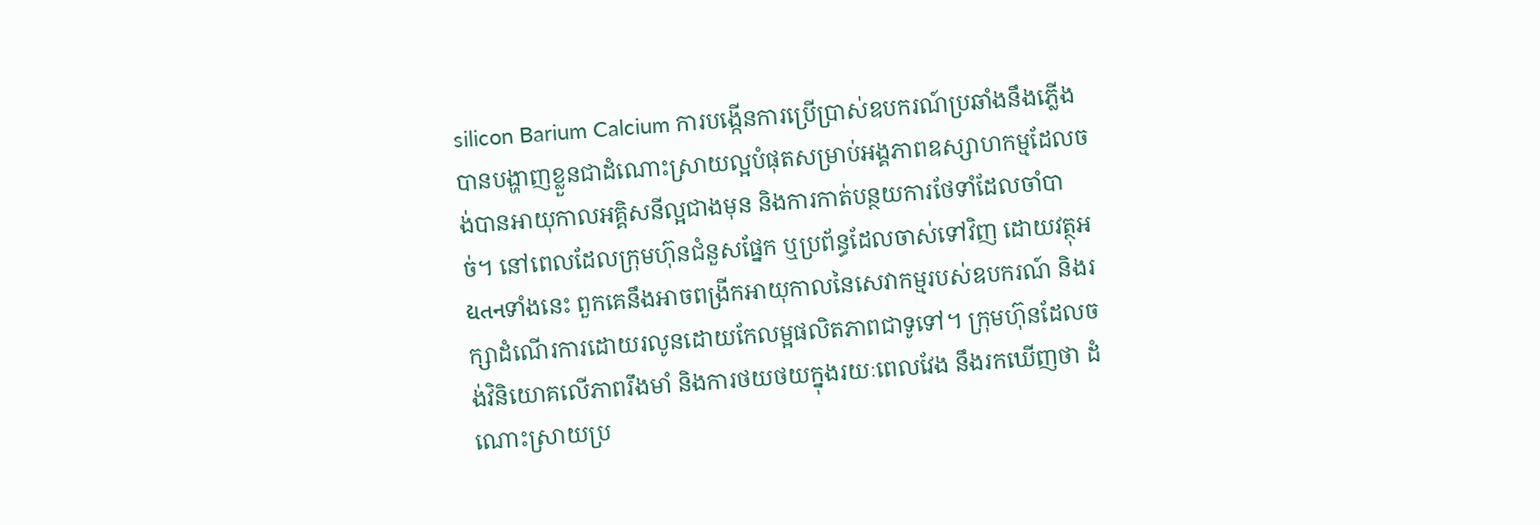silicon Barium Calcium ការបង្កើនការប្រើប្រាស់ឧបករណ៍ប្រឆាំងនឹងភ្លើងបានបង្ហាញខ្លួនជាដំណោះស្រាយល្អបំផុតសម្រាប់អង្គភាពឧស្សាហកម្មដែលចង់បានអាយុកាលអគ្គិសនីល្អជាងមុន និងការកាត់បន្ថយការថែទាំដែលចាំបាច់។ នៅពេលដែលក្រុមហ៊ុនជំនួសផ្នែក ឬប្រព័ន្ធដែលចាស់ទៅវិញ ដោយវត្ថុអદ્યતનទាំងនេះ ពួកគេនឹងអាចពង្រីកអាយុកាលនៃសេវាកម្មរបស់ឧបករណ៍ និងរក្សាដំណើរការដោយរលូនដោយកែលម្អផលិតភាពជាទូទៅ។ ក្រុមហ៊ុនដែលចង់វិនិយោគលើភាពរឹងមាំ និងការថយថយក្នុងរយៈពេលវែង នឹងរកឃើញថា ដំណោះស្រាយប្រ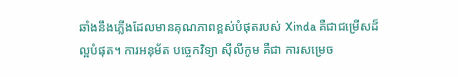ឆាំងនឹងភ្លើងដែលមានគុណភាពខ្ពស់បំផុតរបស់ Xinda គឺជាជម្រើសដ៏ល្អបំផុត។ ការអនុម័ត បច្ចេកវិទ្យា ស៊ីលីកូម គឺជា ការសម្រេច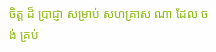ចិត្ត ដ៏ ប្រាជ្ញា សម្រាប់ សហគ្រាស ណា ដែល ចង់ គ្រប់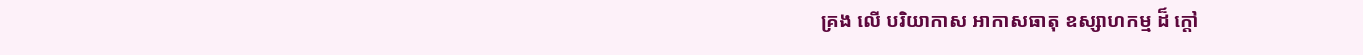គ្រង លើ បរិយាកាស អាកាសធាតុ ឧស្សាហកម្ម ដ៏ ក្តៅ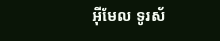អ៊ីមែល ទូរស័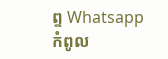ព្ទ Whatsapp កំពូល